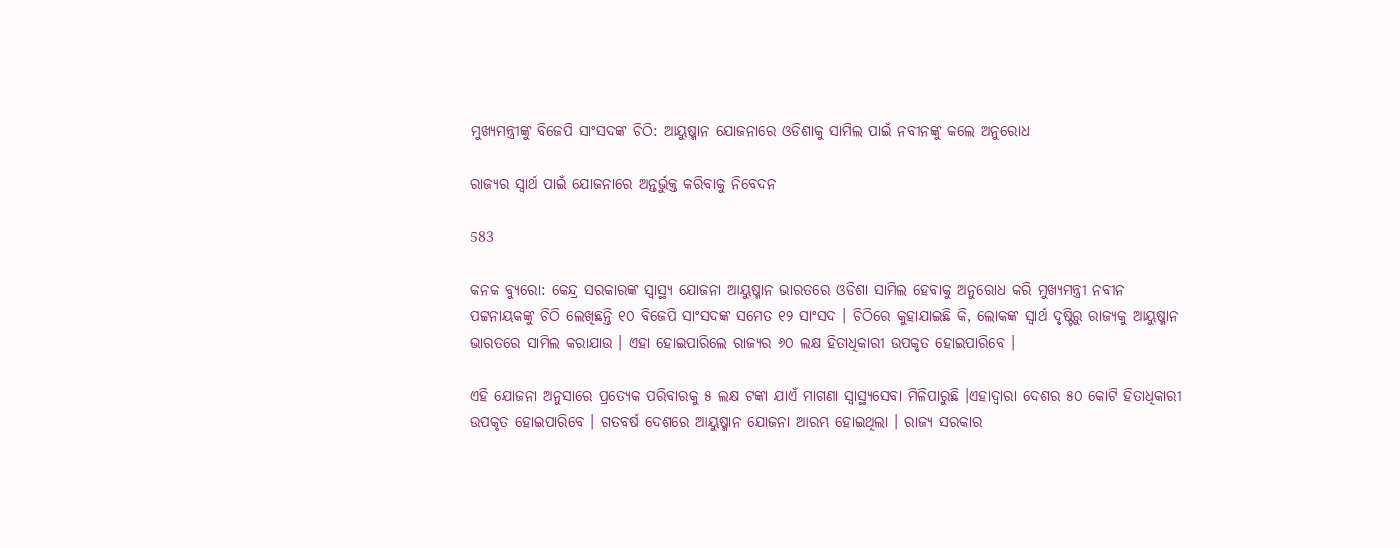ମୁଖ୍ୟମନ୍ତ୍ରୀଙ୍କୁ ବିଜେପି ସାଂସଦଙ୍କ ଚିଠି: ଆୟୁଷ୍ମାନ ଯୋଜନାରେ ଓଡିଶାକୁ ସାମିଲ ପାଇଁ ନବୀନଙ୍କୁ କଲେ ଅନୁରୋଧ

ରାଜ୍ୟର ସ୍ୱାର୍ଥ ପାଇଁ ଯୋଜନାରେ ଅନ୍ତର୍ଭୁକ୍ତ କରିବାକୁ ନିବେଦନ

583

କନକ ବ୍ୟୁରୋ: କେନ୍ଦ୍ର ସରକାରଙ୍କ ସ୍ୱାସ୍ଥ୍ୟ ଯୋଜନା ଆୟୁଷ୍ମାନ ଭାରତରେ ଓଡିଶା ସାମିଲ ହେବାକୁ ଅନୁରୋଧ କରି ମୁଖ୍ୟମନ୍ତ୍ରୀ ନବୀନ ପଟ୍ଟନାୟକଙ୍କୁ ଚିଠି ଲେଖିଛନ୍ତି ୧୦ ବିଜେପି ସାଂସଦଙ୍କ ସମେତ ୧୨ ସାଂସଦ । ଚିଠିରେ କୁହାଯାଇଛି କି, ଲୋକଙ୍କ ସ୍ୱାର୍ଥ ଦୃଷ୍ଟିରୁ ରାଜ୍ୟକୁ ଆୟୁଷ୍ମାନ ଭାରତରେ ସାମିଲ କରାଯାଉ । ଏହା ହୋଇପାରିଲେ ରାଜ୍ୟର ୬୦ ଲକ୍ଷ ହିତାଧିକାରୀ ଉପକୃତ ହୋଇପାରିବେ ।

ଏହି ଯୋଜନା ଅନୁସାରେ ପ୍ରତ୍ୟେକ ପରିବାରକୁ ୫ ଲକ୍ଷ ଟଙ୍କା ଯାଏଁ ମାଗଣା ସ୍ୱାସ୍ଥ୍ୟସେବା ମିଳିପାରୁଛି ।ଏହାଦ୍ୱାରା ଦେଶର ୫୦ କୋଟି ହିତାଧିକାରୀ ଉପକୃତ ହୋଇପାରିବେ । ଗତବର୍ଷ ଦେଶରେ ଆୟୁଷ୍ମାନ ଯୋଜନା ଆରମ୍ଭ ହୋଇଥିଲା । ରାଜ୍ୟ ସରକାର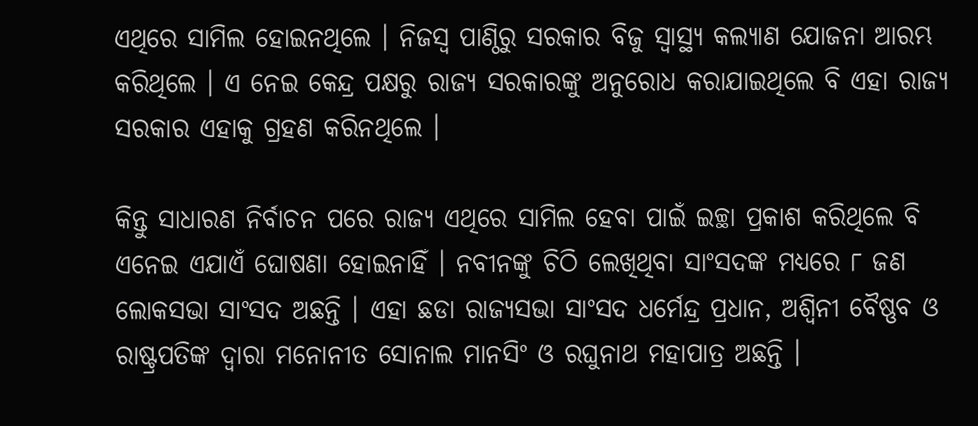ଏଥିରେ ସାମିଲ ହୋଇନଥିଲେ । ନିଜସ୍ୱ ପାଣ୍ଠିରୁ ସରକାର ବିଜୁ ସ୍ୱାସ୍ଥ୍ୟ କଲ୍ୟାଣ ଯୋଜନା ଆରମ୍ଭ କରିଥିଲେ । ଏ ନେଇ କେନ୍ଦ୍ର ପକ୍ଷରୁ ରାଜ୍ୟ ସରକାରଙ୍କୁ ଅନୁରୋଧ କରାଯାଇଥିଲେ ବି ଏହା ରାଜ୍ୟ ସରକାର ଏହାକୁ ଗ୍ରହଣ କରିନଥିଲେ ।

କିନ୍ତୁ ସାଧାରଣ ନିର୍ବାଚନ ପରେ ରାଜ୍ୟ ଏଥିରେ ସାମିଲ ହେବା ପାଇଁ ଇଚ୍ଛା ପ୍ରକାଶ କରିଥିଲେ ବି ଏନେଇ ଏଯାଏଁ ଘୋଷଣା ହୋଇନାହିଁ । ନବୀନଙ୍କୁ ଚିଠି ଲେଖିଥିବା ସାଂସଦଙ୍କ ମଧ୍ୟରେ ୮ ଜଣ ଲୋକସଭା ସାଂସଦ ଅଛନ୍ତି । ଏହା ଛଡା ରାଜ୍ୟସଭା ସାଂସଦ ଧର୍ମେନ୍ଦ୍ର ପ୍ରଧାନ, ଅଶ୍ୱିନୀ ବୈଷ୍ଣବ ଓ ରାଷ୍ଟ୍ରପତିଙ୍କ ଦ୍ୱାରା ମନୋନୀତ ସୋନାଲ ମାନସିଂ ଓ ରଘୁନାଥ ମହାପାତ୍ର ଅଛନ୍ତି ।